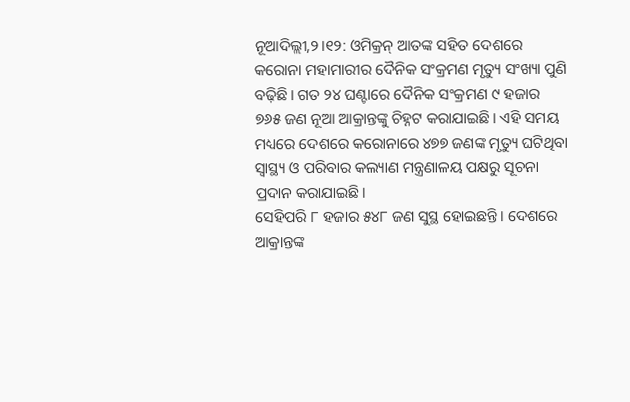ନୂଆଦିଲ୍ଲୀ,୨।୧୨: ଓମିକ୍ରନ୍ ଆତଙ୍କ ସହିତ ଦେଶରେ କରୋନା ମହାମାରୀର ଦୈନିକ ସଂକ୍ରମଣ ମୃତ୍ୟୁ ସଂଖ୍ୟା ପୁଣି ବଢ଼ିଛି। ଗତ ୨୪ ଘଣ୍ଟାରେ ଦୈନିକ ସଂକ୍ରମଣ ୯ ହଜାର ୭୬୫ ଜଣ ନୂଆ ଆକ୍ରାନ୍ତଙ୍କୁ ଚିହ୍ନଟ କରାଯାଇଛି। ଏହି ସମୟ ମଧ୍ୟରେ ଦେଶରେ କରୋନାରେ ୪୭୭ ଜଣଙ୍କ ମୃତ୍ୟୁ ଘଟିଥିବା ସ୍ବାସ୍ଥ୍ୟ ଓ ପରିବାର କଲ୍ୟାଣ ମନ୍ତ୍ରଣାଳୟ ପକ୍ଷରୁ ସୂଚନା ପ୍ରଦାନ କରାଯାଇଛି।
ସେହିପରି ୮ ହଜାର ୫୪୮ ଜଣ ସୁସ୍ଥ ହୋଇଛନ୍ତି। ଦେଶରେ ଆକ୍ରାନ୍ତଙ୍କ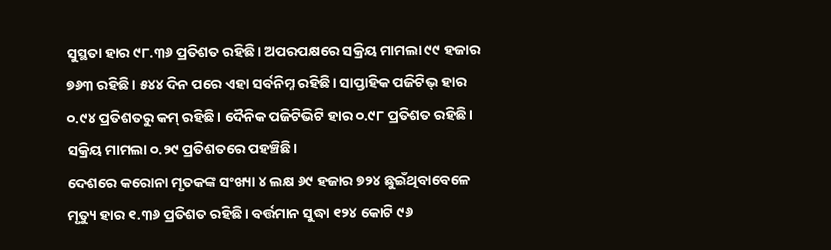ସୁସ୍ଥତା ହାର ୯୮.୩୬ ପ୍ରତିଶତ ରହିଛି। ଅପରପକ୍ଷରେ ସକ୍ରିୟ ମାମଲା ୯୯ ହଜାର ୭୬୩ ରହିଛି। ୫୪୪ ଦିନ ପରେ ଏହା ସର୍ବନିମ୍ନ ରହିଛି। ସାପ୍ତାହିକ ପଜିଟିଭ୍ ହାର ୦.୯୪ ପ୍ରତିଶତରୁ କମ୍ ରହିଛି। ଦୈନିକ ପଜିଟିଭିଟି ହାର ୦.୯୮ ପ୍ରତିଶତ ରହିଛି। ସକ୍ରିୟ ମାମଲା ୦.୨୯ ପ୍ରତିଶତରେ ପହଞ୍ଚିଛି।
ଦେଶରେ କରୋନା ମୃତକଙ୍କ ସଂଖ୍ୟା ୪ ଲକ୍ଷ ୬୯ ହଜାର ୭୨୪ ଛୁଇଁଥିବାବେଳେ ମୃତ୍ୟୁ ହାର ୧.୩୬ ପ୍ରତିଶତ ରହିଛି। ବର୍ତ୍ତମାନ ସୁଦ୍ଧା ୧୨୪ କୋଟି ୯୬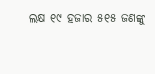ଲକ୍ଷ ୧୯ ହଜାର ୫୧୫ ଜଣଙ୍କୁ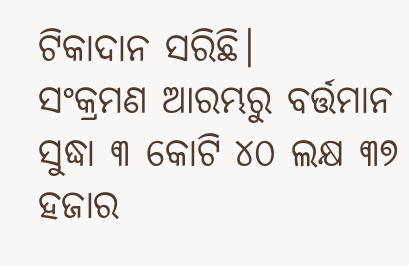ଟିକାଦାନ ସରିଛି।
ସଂକ୍ରମଣ ଆରମ୍ଭରୁ ବର୍ତ୍ତମାନ ସୁଦ୍ଧା ୩ କୋଟି ୪୦ ଲକ୍ଷ ୩୭ ହଜାର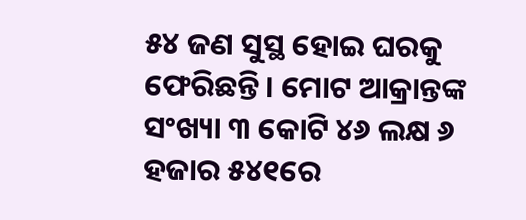୫୪ ଜଣ ସୁସ୍ଥ ହୋଇ ଘରକୁ ଫେରିଛନ୍ତି। ମୋଟ ଆକ୍ରାନ୍ତଙ୍କ ସଂଖ୍ୟା ୩ କୋଟି ୪୬ ଲକ୍ଷ ୬ ହଜାର ୫୪୧ରେ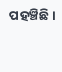ପହଞ୍ଚିଛି।